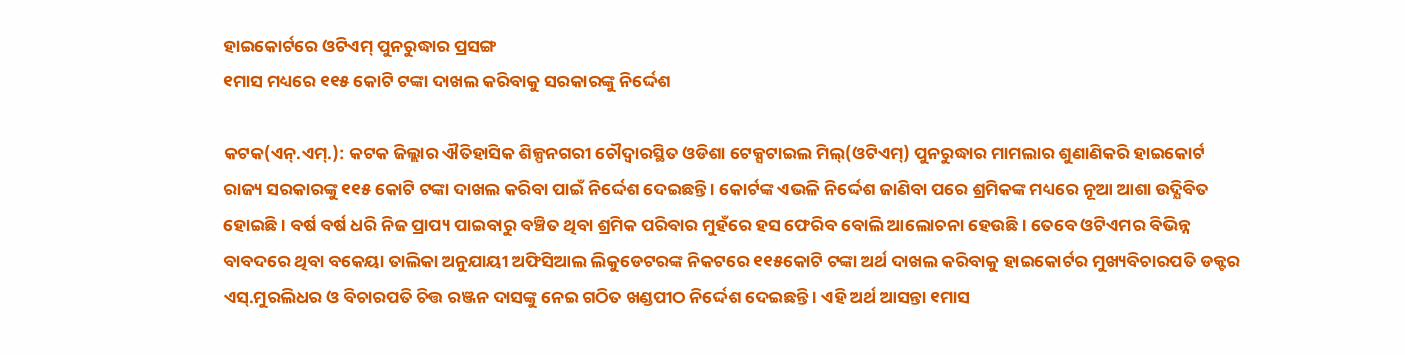ହାଇକୋର୍ଟରେ ଓଟିଏମ୍ ପୁନରୁଦ୍ଧାର ପ୍ରସଙ୍ଗ
୧ମାସ ମଧ୍ୟରେ ୧୧୫ କୋଟି ଟଙ୍କା ଦାଖଲ କରିବାକୁ ସରକାରଙ୍କୁ ନିର୍ଦ୍ଦେଶ

କଟକ(ଏନ୍.ଏମ୍.): କଟକ ଜିଲ୍ଲାର ଐତିହାସିକ ଶିଳ୍ପନଗରୀ ଚୌଦ୍ୱାରସ୍ଥିତ ଓଡିଶା ଟେକ୍ସଟାଇଲ ମିଲ୍(ଓଟିଏମ୍) ପୁନରୁଦ୍ଧାର ମାମଲାର ଶୁଣାଣିକରି ହାଇକୋର୍ଟ ରାଜ୍ୟ ସରକାରଙ୍କୁ ୧୧୫ କୋଟି ଟଙ୍କା ଦାଖଲ କରିବା ପାଇଁ ନିର୍ଦ୍ଦେଶ ଦେଇଛନ୍ତି । କୋର୍ଟଙ୍କ ଏଭଳି ନିର୍ଦ୍ଦେଶ ଜାଣିବା ପରେ ଶ୍ରମିକଙ୍କ ମଧ୍ୟରେ ନୂଆ ଆଶା ଉଦ୍ଯିବିତ ହୋଇଛି । ବର୍ଷ ବର୍ଷ ଧରି ନିଜ ପ୍ରାପ୍ୟ ପାଇବାରୁ ବଞ୍ଚିତ ଥିବା ଶ୍ରମିକ ପରିବାର ମୁହଁରେ ହସ ଫେରିବ ବୋଲି ଆଲୋଚନା ହେଉଛି । ତେବେ ଓଟିଏମର ବିଭିନ୍ନ ବାବଦରେ ଥିବା ବକେୟା ତାଲିକା ଅନୁଯାୟୀ ଅଫିସିଆଲ ଲିକୁଡେଟରଙ୍କ ନିକଟରେ ୧୧୫କୋଟି ଟଙ୍କା ଅର୍ଥ ଦାଖଲ କରିବାକୁ ହାଇକୋର୍ଟର ମୁଖ୍ୟବିଚାରପତି ଡକ୍ଟର ଏସ୍.ମୁରଲିଧର ଓ ବିଚାରପତି ଚିତ୍ତ ରଞ୍ଜନ ଦାସଙ୍କୁ ନେଇ ଗଠିତ ଖଣ୍ଡପୀଠ ନିର୍ଦ୍ଦେଶ ଦେଇଛନ୍ତି । ଏହି ଅର୍ଥ ଆସନ୍ତା ୧ମାସ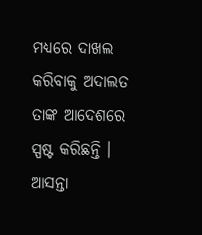ମଧ୍ୟରେ ଦାଖଲ କରିବାକୁ ଅଦାଲତ ତାଙ୍କ ଆଦେଶରେ ସ୍ପଷ୍ଟ କରିଛନ୍ତି । ଆସନ୍ତା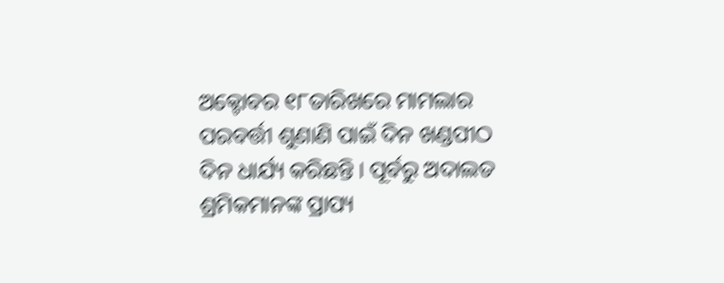ଅକ୍ଟୋବର ୧୮ତାରିଖରେ ମାମଲାର ପରବର୍ତ୍ତୀ ଶୁଣାଣି ପାଇଁ ଦିନ ଖଣ୍ଡପୀଠ ଦିନ ଧାର୍ଯ୍ୟ କରିଛନ୍ତି । ପୂର୍ବରୁ ଅଦାଲତ ଶ୍ରମିକମାନଙ୍କ ପ୍ରାପ୍ୟ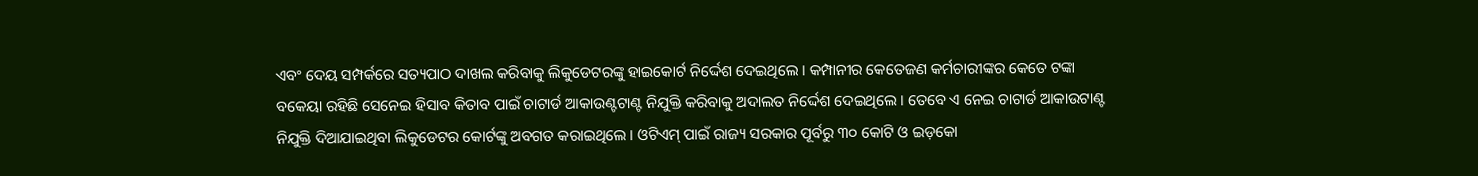ଏବଂ ଦେୟ ସମ୍ପର୍କରେ ସତ୍ୟପାଠ ଦାଖଲ କରିବାକୁ ଲିକୁଡେଟରଙ୍କୁ ହାଇକୋର୍ଟ ନିର୍ଦ୍ଦେଶ ଦେଇଥିଲେ । କମ୍ପାନୀର କେତେଜଣ କର୍ମଚାରୀଙ୍କର କେତେ ଟଙ୍କା ବକେୟା ରହିଛି ସେନେଇ ହିସାବ କିତାବ ପାଇଁ ଚାଟାର୍ଡ ଆକାଉଣ୍ଟଟାଣ୍ଟ ନିଯୁକ୍ତି କରିବାକୁ ଅଦାଲତ ନିର୍ଦ୍ଦେଶ ଦେଇଥିଲେ । ତେବେ ଏ ନେଇ ଚାଟାର୍ଡ ଆକାଉଟାଣ୍ଟ ନିଯୁକ୍ତି ଦିଆଯାଇଥିବା ଲିକୁଡେଟର କୋର୍ଟଙ୍କୁ ଅବଗତ କରାଇଥିଲେ । ଓଟିଏମ୍ ପାଇଁ ରାଜ୍ୟ ସରକାର ପୂର୍ବରୁ ୩୦ କୋଟି ଓ ଇଡ଼କୋ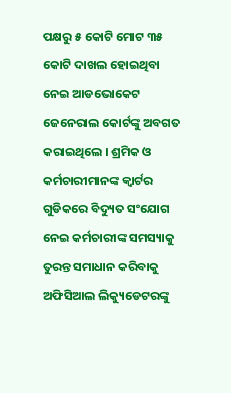ପକ୍ଷରୁ ୫ କୋଟି ମୋଟ ୩୫ କୋଟି ଦାଖଲ ହୋଇଥିବା ନେଇ ଆଡଭୋକେଟ ଜେନେରାଲ କୋର୍ଟଙ୍କୁ ଅବଗତ କରାଇଥିଲେ । ଶ୍ରମିକ ଓ କର୍ମଚାରୀମାନଙ୍କ କ୍ୱାର୍ଟର ଗୁଡିକରେ ବିଦ୍ୟୁତ ସଂଯୋଗ ନେଇ କର୍ମଚାରୀଙ୍କ ସମସ୍ୟାକୁ ତୁରନ୍ତ ସମାଧାନ କରିବାକୁ ଅଫିସିଆଲ ଲିକ୍ୟୁଡେଟରଙ୍କୁ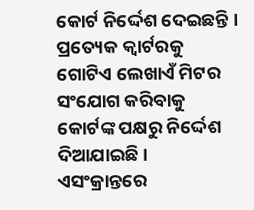କୋର୍ଟ ନିର୍ଦ୍ଦେଶ ଦେଇଛନ୍ତି । ପ୍ରତ୍ୟେକ କ୍ୱାର୍ଟରକୁ ଗୋଟିଏ ଲେଖାଏଁ ମିଟର ସଂଯୋଗ କରିବାକୁ କୋର୍ଟଙ୍କ ପକ୍ଷରୁ ନିର୍ଦ୍ଦେଶ ଦିଆଯାଇଛି । ଏସଂକ୍ରାନ୍ତରେ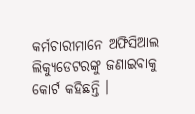କର୍ମଚାରୀମାନେ ଅଫିସିଆଲ ଲିକ୍ୟୁଡେଟରଙ୍କୁ ଜଣାଇବାକୁ କୋର୍ଟ କହିଛନ୍ତି ।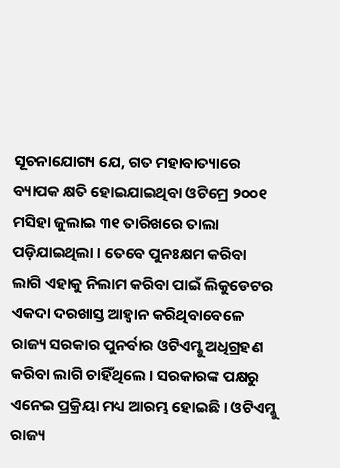ସୂଚନାଯୋଗ୍ୟ ଯେ, ଗତ ମହାବାତ୍ୟାରେ ବ୍ୟାପକ କ୍ଷତି ହୋଇଯାଇଥିବା ଓଟିମ୍ରେ ୨୦୦୧ ମସିହା ଜୁଲାଇ ୩୧ ତାରିଖରେ ତାଲା ପଡ଼ିଯାଇଥିଲା । ତେବେ ପୁନଃକ୍ଷମ କରିବା ଲାଗି ଏହାକୁ ନିଲାମ କରିବା ପାଇଁ ଲିକୁଡେଟର ଏକଦା ଦରଖାସ୍ତ ଆହ୍ୱାନ କରିଥିବାବେଳେ ରାଜ୍ୟ ସରକାର ପୁନର୍ବାର ଓଟିଏମ୍କୁ ଅଧିଗ୍ରହଣ କରିବା ଲାଗି ଚାହିଁଥିଲେ । ସରକାରଙ୍କ ପକ୍ଷରୁ ଏନେଇ ପ୍ରକ୍ରିୟା ମଧ୍ୟ ଆରମ୍ଭ ହୋଇଛି । ଓଟିଏମ୍କୁ ରାଜ୍ୟ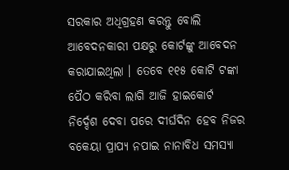ସରକାର ଅଧିଗ୍ରହଣ କରନ୍ତୁ ବୋଲି ଆବେଦନକାରୀ ପକ୍ଷରୁ କୋର୍ଟଙ୍କୁ ଆବେଦନ କରାଯାଇଥିଲା । ତେବେ ୧୧୫ କୋଟି ଟଙ୍କା ପୈଠ କରିବା ଲାଗି ଆଜି ହାଇକୋର୍ଟ ନିର୍ଦ୍ଦେଶ ଦେବା ପରେ ଦୀର୍ଘଦିନ ହେବ ନିଜର ବକେୟା ପ୍ରାପ୍ୟ ନପାଇ ନାନାବିଧ ସମସ୍ୟା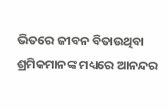ଭିତରେ ଜୀବନ ବିତାଉଥିବା ଶ୍ରମିକମାନଙ୍କ ମଧ୍ୟରେ ଆନନ୍ଦର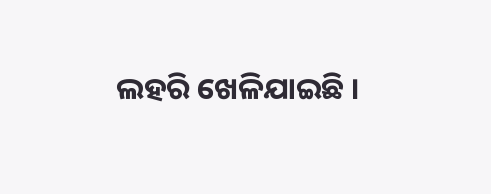ଲହରି ଖେଳିଯାଇଛି ।